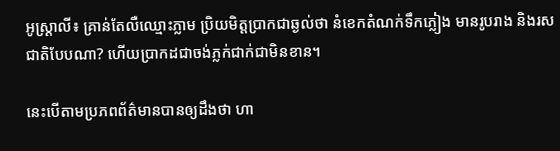អូស្ដ្រាលី៖ គ្រាន់តែលឺឈ្មោះភ្លាម ប្រិយមិត្ដប្រាកជាឆ្ងល់ថា នំខេកតំណក់ទឹកភ្លៀង មានរូបរាង និងរសជាតិបែបណា? ហើយប្រាកដជាចង់ភ្លក់ជាក់ជាមិនខាន។

នេះបើតាមប្រភពព័ត៌មានបានឲ្យដឹងថា ហា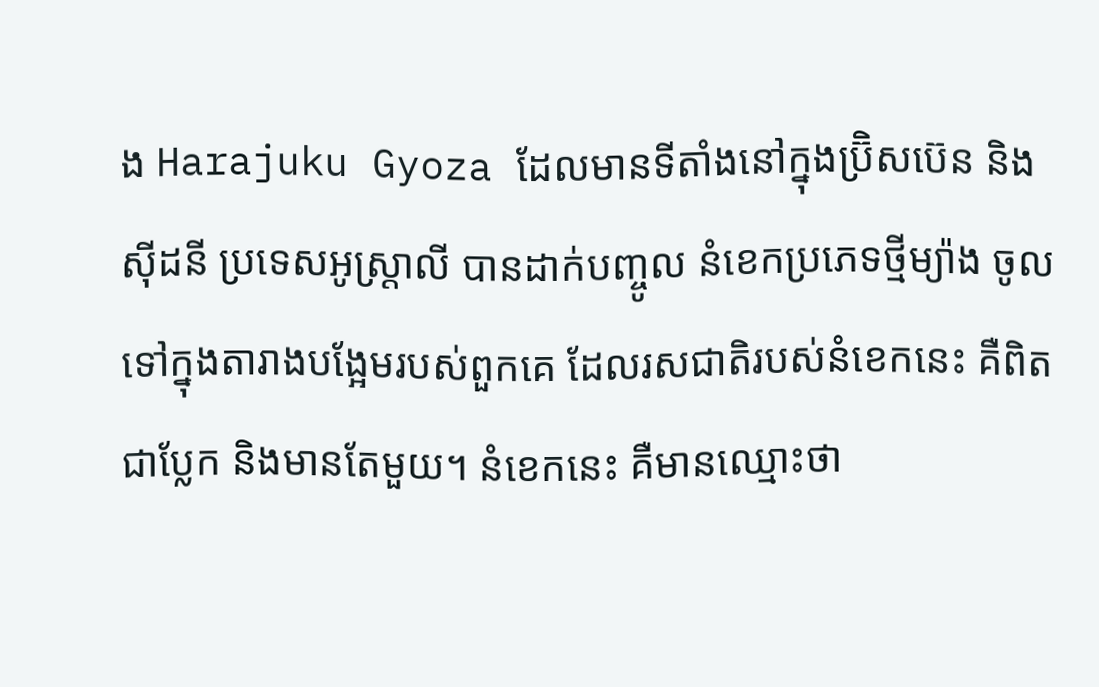ង Harajuku Gyoza ដែលមានទីតាំងនៅក្នុងប្រ៊ិសប៊េន និងស៊ីដនី ប្រទេសអូស្ដ្រាលី បានដាក់បញ្ចូល នំខេកប្រភេទថ្មីម្យ៉ាង ចូលទៅក្នុងតារាងបង្អែមរបស់ពួកគេ ដែលរសជាតិរបស់នំខេកនេះ គឺពិតជាប្លែក និងមានតែមួយ។ នំខេកនេះ គឺមានឈ្មោះថា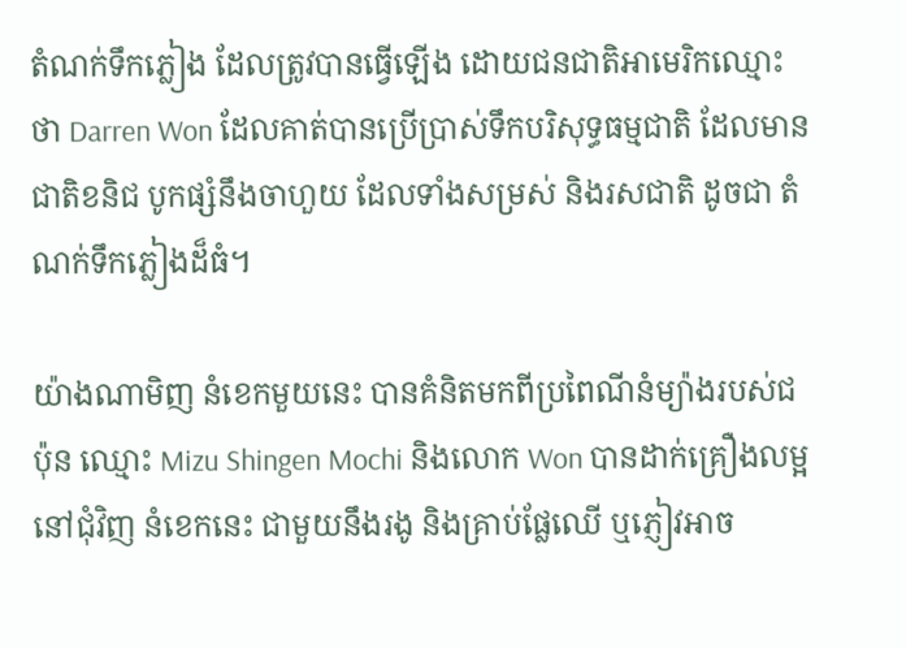តំណក់ទឹកភ្លៀង ដែលត្រូវបានធ្វើឡើង ដោយជនជាតិអាមេរិកឈ្មោះថា Darren Won ដែលគាត់បានប្រើប្រាស់ទឹកបរិសុទ្ធធម្មជាតិ ដែលមានជាតិខនិជ បូកផ្សំនឹងចាហួយ ដែលទាំងសម្រស់ និងរសជាតិ ដូចជា តំណក់ទឹកភ្លៀងដ៏ធំ។

យ៉ាងណាមិញ នំខេកមួយនេះ បានគំនិតមកពីប្រពៃណីនំម្យ៉ាងរបស់ជប៉ុន ឈ្មោះ Mizu Shingen Mochi និងលោក Won បានដាក់គ្រឿងលម្អនៅជុំវិញ នំខេកនេះ ជាមួយនឹងរងូ និងគ្រាប់ផ្លែឈើ ឬភ្ញៀវអាច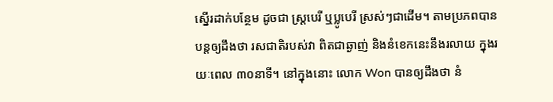ស្នើរដាក់បន្ថែម ដូចជា ស្ដ្របេរី ឬប្លូបេរី ស្រស់ៗជាដើម។ តាមប្រភពបានបន្ដឲ្យដឹងថា រសជាតិរបស់វា ពិតជាឆ្ងាញ់ និងនំខេកនេះនឹងរលាយ ក្នុងរយៈពេល ៣០នាទី។ នៅក្នុងនោះ លោក Won បានឲ្យដឹងថា នំ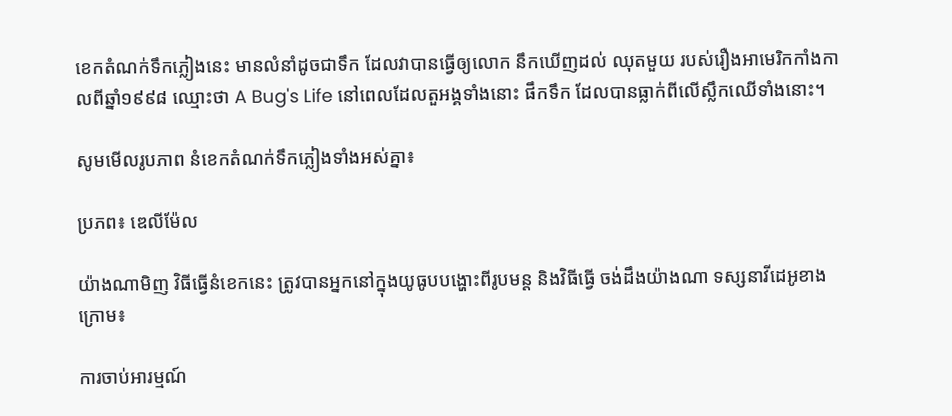ខេកតំណក់ទឹកភ្លៀងនេះ មានលំនាំដូចជាទឹក ដែលវាបានធ្វើឲ្យលោក នឹកឃើញដល់ ឈុតមួយ របស់រឿងអាមេរិកកាំងកាលពីឆ្នាំ១៩៩៨ ឈ្មោះថា A Bug's Life នៅពេលដែលតួអង្គទាំងនោះ ផឹកទឹក ដែលបានធ្លាក់ពីលើស្លឹកឈើទាំងនោះ។

សូមមើលរូបភាព នំខេកតំណក់ទឹកភ្លៀងទាំងអស់គ្នា៖

ប្រភព៖ ឌេលីម៉ែល

យ៉ាងណាមិញ វិធីធ្វើនំខេកនេះ ត្រូវបានអ្នកនៅក្នុងយូធូបបង្ហោះពីរូបមន្ដ និងវិធីធ្វើ ចង់ដឹងយ៉ាងណា ទស្សនាវីដេអូខាងក្រោម៖

ការចាប់អារម្មណ៍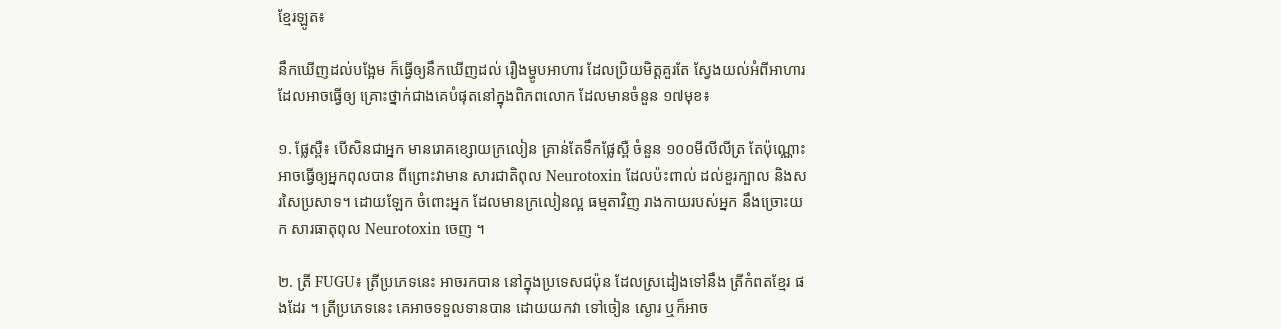ខ្មែរឡូត៖

នឹកឃើញដល់បង្អែម ក៏ធ្វើឲ្យនឹកឃើញដល់ រឿងម្ហូបអាហារ ដែលប្រិយមិត្ដគួរតែ ស្វែងយល់អំពីអាហារ ដែលអាចធ្វើឲ្យ គ្រោះថ្នាក់ជាងគេបំផុតនៅក្នុងពិភពលោក ដែលមានចំនួន ១៧មុខ៖

១. ផ្លែស្ពឺ៖ បើសិនជាអ្នក មានរោគខ្សោយក្រលៀន គ្រាន់តែទឹកផ្លែស្ពឺ ចំនួន ១០០មីលីលីត្រ តែប៉ុណ្ណោះ អាចធ្វើឲ្យអ្នកពុលបាន ពីព្រោះវាមាន សារជាតិពុល Neurotoxin ដែលប៉ះពាល់ ដល់ខួរក្បាល និងសរសៃប្រសាទ។ ដោយឡែក ចំពោះអ្នក ដែលមានក្រលៀនល្អ ធម្មតាវិញ រាងកាយរបស់អ្នក នឹងច្រោះយក សារធាតុពុល Neurotoxin ចេញ ។

២. ត្រី FUGU៖ ត្រីប្រភេទនេះ អាចរកបាន នៅក្នុងប្រទេសជប៉ុន ដែលស្រដៀងទៅនឹង ត្រីកំពតខ្មែរ ផងដែរ ។ ត្រីប្រភេទនេះ គេអាចទទួលទានបាន ដោយយកវា ទៅចៀន ស្ងោរ ឬក៏អាច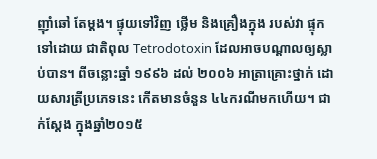ញ៉ាំឆៅ តែម្តង។ ផ្ទុយទៅវិញ ថ្លើម និងគ្រឿងក្នុង របស់វា ផ្ទុកទៅដោយ ជាតិពុល Tetrodotoxin ដែលអាចបណ្តាលឲ្យស្លាប់បាន។ ពីចន្លោះឆ្នាំ ១៩៩៦ ដល់ ២០០៦ អាត្រាគ្រោះថ្នាក់ ដោយសារត្រីប្រភេទនេះ កើតមានចំនួន ៤៤ករណីមកហើយ។ ជាក់ស្តែង ក្នុងឆ្នាំ២០១៥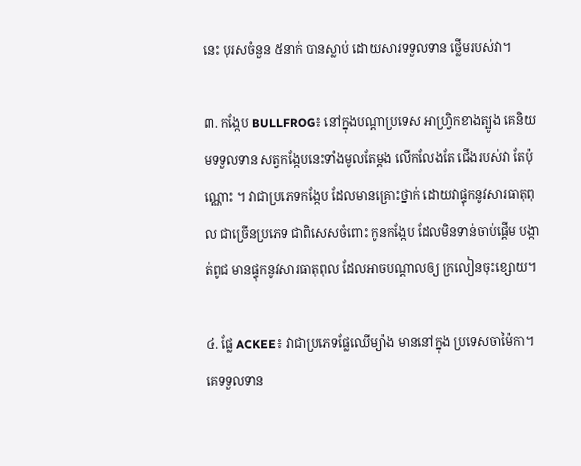នេះ បុរសចំនួន ៥នាក់ បានស្លាប់ ដោយសារទទួលទាន ថ្លើមរបស់វា។

៣. កង្កែប BULLFROG៖ នៅក្នុងបណ្តាប្រទេស អាហ្វ្រិកខាងត្បូង គេនិយមទទួលទាន សត្វកង្កែបនេះទាំងមូលតែម្តង លើកលែងតែ ជើងរបស់វា តែប៉ុណ្ណោះ ។ វាជាប្រភេទកង្កែប ដែលមានគ្រោះថ្នាក់ ដោយវាផ្ទុកនូវសារធាតុពុល ជាច្រើនប្រភេទ ជាពិសេសចំពោះ កូនកង្កែប ដែលមិនទាន់ចាប់ផ្តើម បង្កាត់ពូជ មានផ្ទុកនូវសារធាតុពុល ដែលអាចបណ្តាលឲ្យ ក្រលៀនចុះខ្សោយ។

៤. ផ្លែ ACKEE៖ វាជាប្រភេទផ្លែឈើម្យ៉ាង មាននៅក្នុង ប្រទេសចាម៉ៃកា។ គេទទួលទាន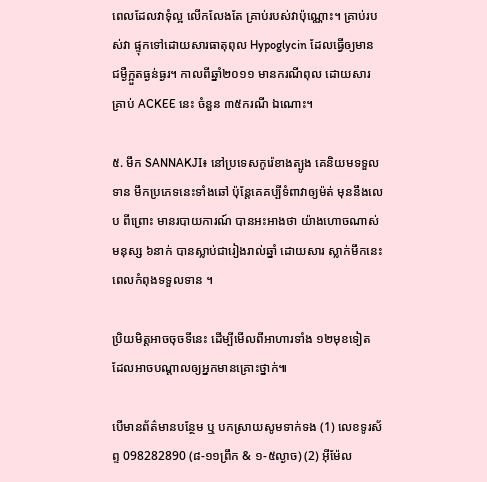ពេលដែលវាទុំល្អ លើកលែងតែ គ្រាប់របស់វាប៉ុណ្ណោះ។ គ្រាប់របស់វា ផ្ទុកទៅដោយសារធាតុពុល Hypoglycin ដែលធ្វើឲ្យមាន ជម្ងឺក្អួតធ្ងន់ធ្ងរ។ កាលពីឆ្នាំ២០១១ មានករណីពុល ដោយសារគ្រាប់ ACKEE នេះ ចំនួន ៣៥ករណី ឯណោះ។

៥. មឹក SANNAKJI៖ នៅប្រទេសកូរ៉េខាងត្បូង គេនិយមទទួលទាន មឹកប្រភេទនេះទាំងឆៅ ប៉ុន្តែគេគប្បីទំពាវាឲ្យម៉ត់ មុននឹងលេប ពីព្រោះ មានរបាយការណ៍ បានអះអាងថា យ៉ាងហោចណាស់ មនុស្ស ៦នាក់ បានស្លាប់ជារៀងរាល់ឆ្នាំ ដោយសារ ស្លាក់មឹកនេះ ពេលកំពុងទទួលទាន ។

ប្រិយមិត្ដអាចចុចទីនេះ ដើម្បីមើលពីអាហារទាំង ១២មុខទៀត ដែលអាចបណ្ដាលឲ្យអ្នកមានគ្រោះថ្នាក់៕

បើមានព័ត៌មានបន្ថែម ឬ បកស្រាយសូមទាក់ទង (1) លេខទូរស័ព្ទ 098282890 (៨-១១ព្រឹក & ១-៥ល្ងាច) (2) អ៊ីម៉ែល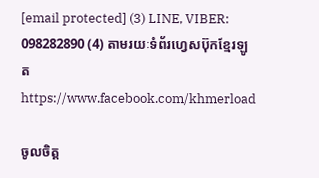[email protected] (3) LINE, VIBER: 098282890 (4) តាមរយៈទំព័រហ្វេសប៊ុកខ្មែរឡូត https://www.facebook.com/khmerload

ចូលចិត្ត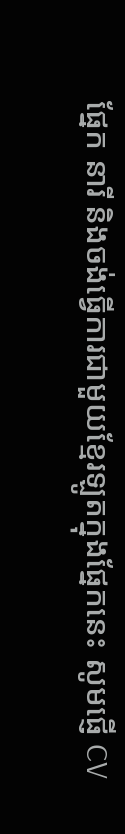ផ្នែក នារី និងចង់ធ្វើការជាមួយខ្មែរឡូតក្នុងផ្នែកនេះ សូមផ្ញើ CV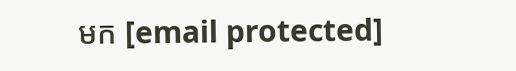មក [email protected]